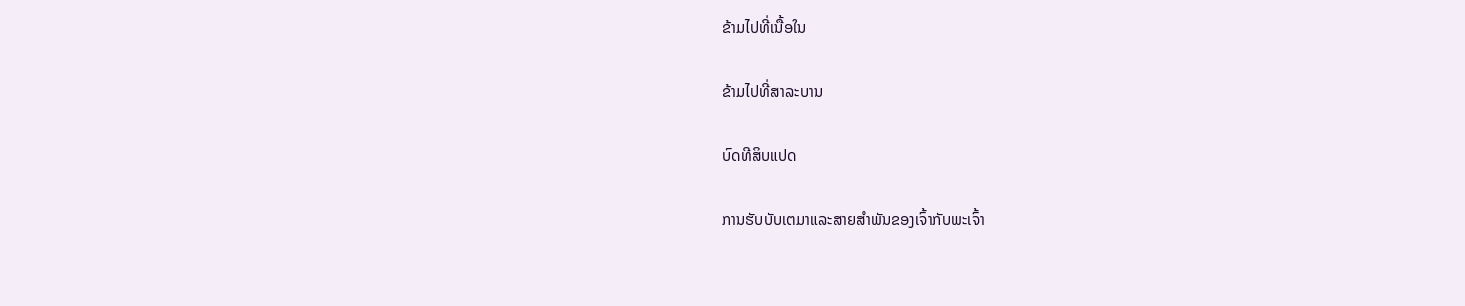ຂ້າມໄປທີ່ເນື້ອໃນ

ຂ້າມໄປທີ່ສາລະບານ

ບົດທີສິບແປດ

ການຮັບບັບເຕມາແລະສາຍສຳພັນຂອງເຈົ້າກັບພະເຈົ້າ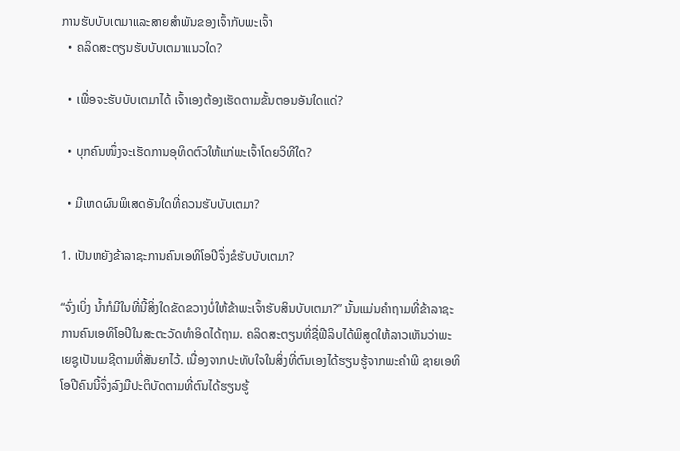ການຮັບບັບເຕມາແລະສາຍສຳພັນຂອງເຈົ້າກັບພະເຈົ້າ
  • ຄລິດສະຕຽນຮັບບັບເຕມາແນວໃດ?

  • ເພື່ອຈະຮັບບັບເຕມາໄດ້ ເຈົ້າເອງຕ້ອງເຮັດຕາມຂັ້ນຕອນອັນໃດແດ່?

  • ບຸກຄົນໜຶ່ງຈະເຮັດການອຸທິດຕົວໃຫ້ແກ່ພະເຈົ້າໂດຍວິທີໃດ?

  • ມີເຫດຜົນພິເສດອັນໃດທີ່ຄວນຮັບບັບເຕມາ?

1. ເປັນຫຍັງຂ້າລາຊະການຄົນເອທິໂອປີຈຶ່ງຂໍຮັບບັບເຕມາ?

“ຈົ່ງເບິ່ງ ນໍ້າກໍມີໃນທີ່ນີ້ສິ່ງໃດຂັດຂວາງບໍ່ໃຫ້ຂ້າພະເຈົ້າຮັບສິນບັບເຕມາ?” ນັ້ນແມ່ນຄຳຖາມທີ່ຂ້າລາຊະການຄົນເອທິໂອປີໃນສະຕະວັດທຳອິດໄດ້ຖາມ. ຄລິດສະຕຽນທີ່ຊື່ຟີລິບໄດ້ພິສູດໃຫ້ລາວເຫັນວ່າພະເຍຊູເປັນເມຊີຕາມທີ່ສັນຍາໄວ້. ເນື່ອງຈາກປະທັບໃຈໃນສິ່ງທີ່ຕົນເອງໄດ້ຮຽນຮູ້ຈາກພະຄຳພີ ຊາຍເອທິໂອປີຄົນນີ້ຈຶ່ງລົງມືປະຕິບັດຕາມທີ່ຕົນໄດ້ຮຽນຮູ້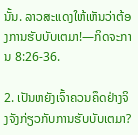ນັ້ນ. ລາວສະແດງໃຫ້ເຫັນວ່າຕ້ອງການຮັບບັບເຕມາ!—ກິດຈະການ 8:26-36.

2. ເປັນຫຍັງເຈົ້າຄວນຄຶດຢ່າງຈິງຈັງກ່ຽວກັບການຮັບບັບເຕມາ?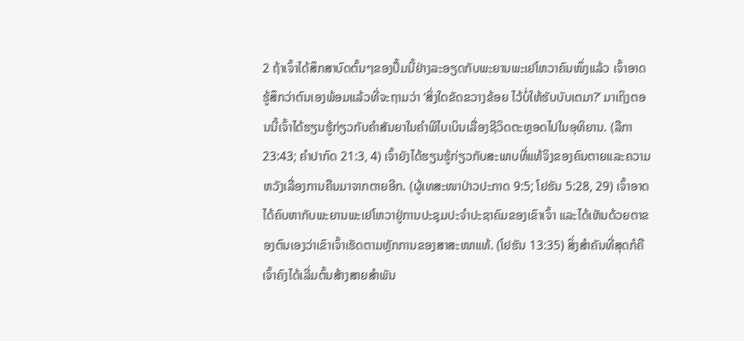2 ຖ້າເຈົ້າໄດ້ສຶກສາບົດຕົ້ນໆຂອງປຶ້ມນີ້ຢ່າງລະອຽດກັບພະຍານພະເຢໂຫວາຄົນໜຶ່ງແລ້ວ ເຈົ້າອາດຮູ້ສຶກວ່າຕົນເອງພ້ອມແລ້ວທີ່ຈະຖາມວ່າ ‘ສິ່ງໃດຂັດຂວາງຂ້ອຍ ໄວ້ບໍ່ໃຫ້ຮັບບັບເຕມາ?’ ມາເຖິງຕອນນີ້ເຈົ້າໄດ້ຮຽນຮູ້ກ່ຽວກັບຄຳສັນຍາໃນຄຳພີໄບເບິນເລື່ອງຊີວິດຕະຫຼອດໄປໃນອຸທິຍານ. (ລືກາ 23:43; ຄຳປາກົດ 21:3, 4) ເຈົ້າຍັງໄດ້ຮຽນຮູ້ກ່ຽວກັບສະພາບທີ່ແທ້ຈິງຂອງຄົນຕາຍແລະຄວາມຫວັງເລື່ອງການຄືນມາຈາກຕາຍອີກ. (ຜູ້ເທສະໜາປ່າວປະກາດ 9:5; ໂຢຮັນ 5:28, 29) ເຈົ້າອາດໄດ້ຄົບຫາກັບພະຍານພະເຢໂຫວາຢູ່ການປະຊຸມປະຈຳປະຊາຄົມຂອງເຂົາເຈົ້າ ແລະໄດ້ເຫັນດ້ວຍຕາຂອງຕົນເອງວ່າເຂົາເຈົ້າເຮັດຕາມຫຼັກການຂອງສາສະໜາແທ້. (ໂຢຮັນ 13:35) ສິ່ງສຳຄັນທີ່ສຸດກໍຄື ເຈົ້າຄົງໄດ້ເລີ່ມຕົ້ນສ້າງສາຍສຳພັນ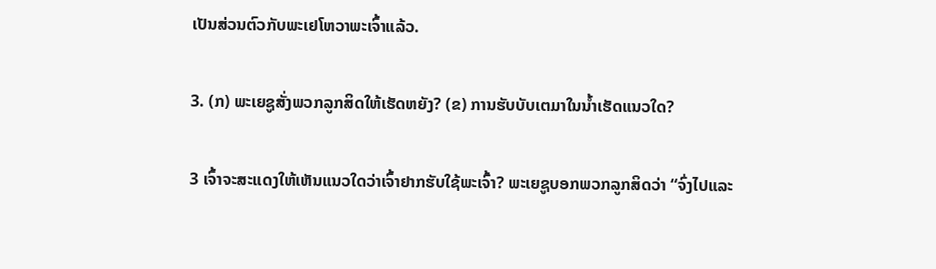ເປັນສ່ວນຕົວກັບພະເຢໂຫວາພະເຈົ້າແລ້ວ.

3. (ກ) ພະເຍຊູສັ່ງພວກລູກສິດໃຫ້ເຮັດຫຍັງ? (ຂ) ການຮັບບັບເຕມາໃນນໍ້າເຮັດແນວໃດ?

3 ເຈົ້າຈະສະແດງໃຫ້ເຫັນແນວໃດວ່າເຈົ້າຢາກຮັບໃຊ້ພະເຈົ້າ? ພະເຍຊູບອກພວກລູກສິດວ່າ “ຈົ່ງໄປແລະ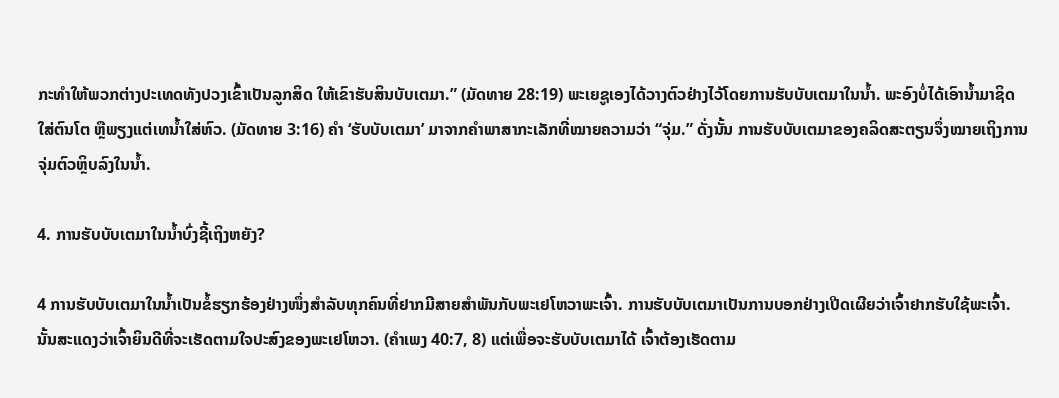ກະທຳໃຫ້ພວກຕ່າງປະເທດທັງປວງເຂົ້າເປັນລູກສິດ ໃຫ້ເຂົາຮັບສິນບັບເຕມາ.” (ມັດທາຍ 28:19) ພະເຍຊູເອງໄດ້ວາງຕົວຢ່າງໄວ້ໂດຍການຮັບບັບເຕມາໃນນໍ້າ. ພະອົງບໍ່ໄດ້ເອົານໍ້າມາຊິດໃສ່ຕົນໂຕ ຫຼືພຽງແຕ່ເທນໍ້າໃສ່ຫົວ. (ມັດທາຍ 3:16) ຄຳ ‘ຮັບບັບເຕມາ’ ມາຈາກຄຳພາສາກະເລັກທີ່ໝາຍຄວາມວ່າ “ຈຸ່ມ.” ດັ່ງນັ້ນ ການຮັບບັບເຕມາຂອງຄລິດສະຕຽນຈຶ່ງໝາຍເຖິງການຈຸ່ມຕົວຫຼິບລົງໃນນໍ້າ.

4. ການຮັບບັບເຕມາໃນນໍ້າບົ່ງຊີ້ເຖິງຫຍັງ?

4 ການຮັບບັບເຕມາໃນນໍ້າເປັນຂໍ້ຮຽກຮ້ອງຢ່າງໜຶ່ງສຳລັບທຸກຄົນທີ່ຢາກມີສາຍສຳພັນກັບພະເຢໂຫວາພະເຈົ້າ. ການຮັບບັບເຕມາເປັນການບອກຢ່າງເປີດເຜີຍວ່າເຈົ້າຢາກຮັບໃຊ້ພະເຈົ້າ. ນັ້ນສະແດງວ່າເຈົ້າຍິນດີທີ່ຈະເຮັດຕາມໃຈປະສົງຂອງພະເຢໂຫວາ. (ຄຳເພງ 40:7, 8) ແຕ່ເພື່ອຈະຮັບບັບເຕມາໄດ້ ເຈົ້າຕ້ອງເຮັດຕາມ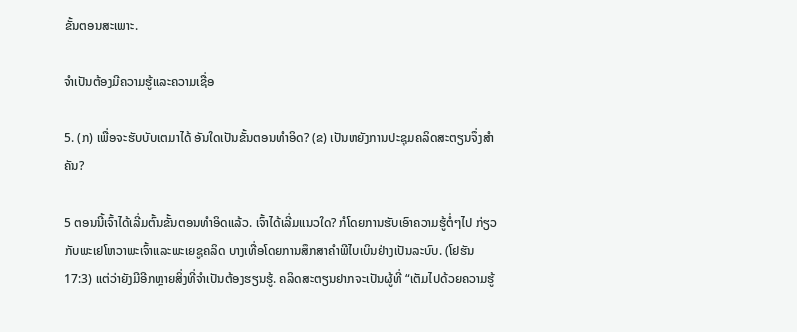ຂັ້ນຕອນສະເພາະ.

ຈຳເປັນຕ້ອງມີຄວາມຮູ້ແລະຄວາມເຊື່ອ

5. (ກ) ເພື່ອຈະຮັບບັບເຕມາໄດ້ ອັນໃດເປັນຂັ້ນຕອນທຳອິດ? (ຂ) ເປັນຫຍັງການປະຊຸມຄລິດສະຕຽນຈຶ່ງສຳຄັນ?

5 ຕອນນີ້ເຈົ້າໄດ້ເລີ່ມຕົ້ນຂັ້ນຕອນທຳອິດແລ້ວ. ເຈົ້າໄດ້ເລີ່ມແນວໃດ? ກໍໂດຍການຮັບເອົາຄວາມຮູ້ຕໍ່ໆໄປ ກ່ຽວກັບພະເຢໂຫວາພະເຈົ້າແລະພະເຍຊູຄລິດ ບາງເທື່ອໂດຍການສຶກສາຄຳພີໄບເບິນຢ່າງເປັນລະບົບ. (ໂຢຮັນ 17:3) ແຕ່ວ່າຍັງມີອີກຫຼາຍສິ່ງທີ່ຈຳເປັນຕ້ອງຮຽນຮູ້. ຄລິດສະຕຽນຢາກຈະເປັນຜູ້ທີ່ “ເຕັມໄປດ້ວຍຄວາມຮູ້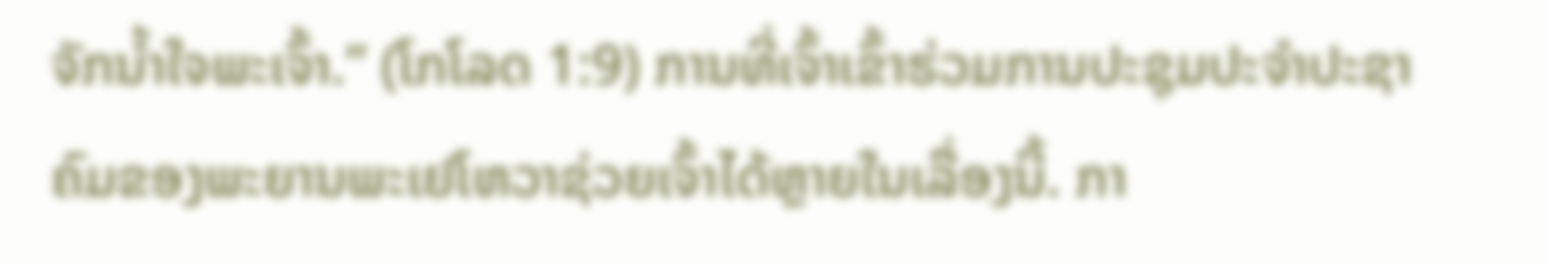ຈັກນໍ້າໃຈພະເຈົ້າ.” (ໂກໂລດ 1:9) ການທີ່ເຈົ້າເຂົ້າຮ່ວມການປະຊຸມປະຈຳປະຊາຄົມຂອງພະຍານພະເຢໂຫວາຊ່ວຍເຈົ້າໄດ້ຫຼາຍໃນເລື່ອງນີ້. ກາ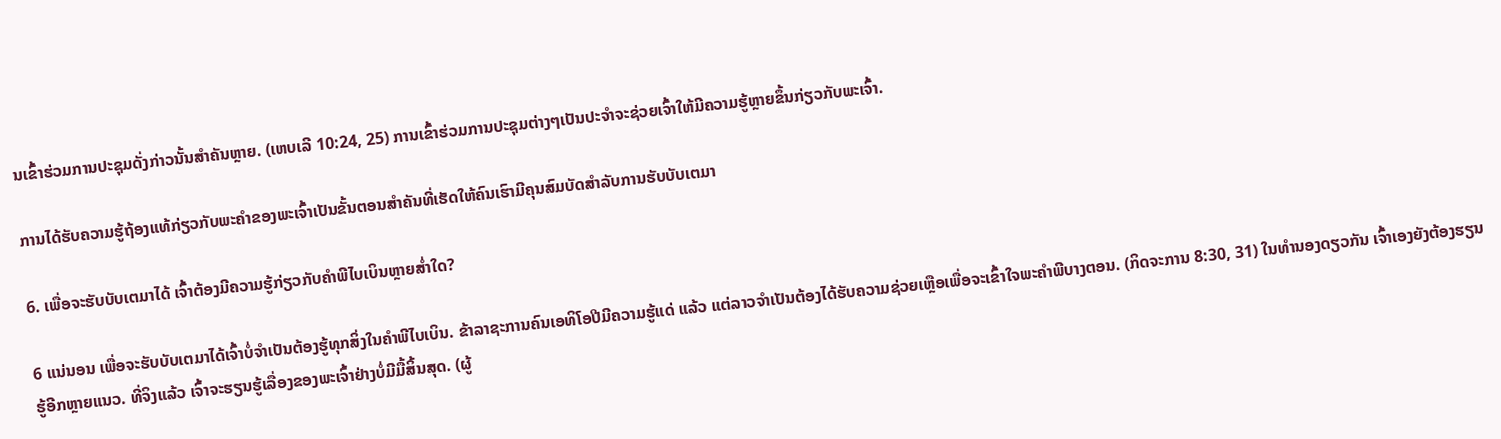ນເຂົ້າຮ່ວມການປະຊຸມດັ່ງກ່າວນັ້ນສຳຄັນຫຼາຍ. (ເຫບເລີ 10:24, 25) ການເຂົ້າຮ່ວມການປະຊຸມຕ່າງໆເປັນປະຈຳຈະຊ່ວຍເຈົ້າໃຫ້ມີຄວາມຮູ້ຫຼາຍຂຶ້ນກ່ຽວກັບພະເຈົ້າ.

ການໄດ້ຮັບຄວາມຮູ້ຖ້ອງແທ້ກ່ຽວກັບພະຄຳຂອງພະເຈົ້າເປັນຂັ້ນຕອນສຳຄັນທີ່ເຮັດໃຫ້ຄົນເຮົາມີຄຸນສົມບັດສຳລັບການຮັບບັບເຕມາ

6. ເພື່ອຈະຮັບບັບເຕມາໄດ້ ເຈົ້າຕ້ອງມີຄວາມຮູ້ກ່ຽວກັບຄຳພີໄບເບິນຫຼາຍສໍ່າໃດ?

6 ແນ່ນອນ ເພື່ອຈະຮັບບັບເຕມາໄດ້ເຈົ້າບໍ່ຈຳເປັນຕ້ອງຮູ້ທຸກສິ່ງໃນຄຳພີໄບເບິນ. ຂ້າລາຊະການຄົນເອທິໂອປີມີຄວາມຮູ້ແດ່ ແລ້ວ ແຕ່ລາວຈຳເປັນຕ້ອງໄດ້ຮັບຄວາມຊ່ວຍເຫຼືອເພື່ອຈະເຂົ້າໃຈພະຄຳພີບາງຕອນ. (ກິດຈະການ 8:30, 31) ໃນທຳນອງດຽວກັນ ເຈົ້າເອງຍັງຕ້ອງຮຽນຮູ້ອີກຫຼາຍແນວ. ທີ່ຈິງແລ້ວ ເຈົ້າຈະຮຽນຮູ້ເລື່ອງຂອງພະເຈົ້າຢ່າງບໍ່ມີມື້ສິ້ນສຸດ. (ຜູ້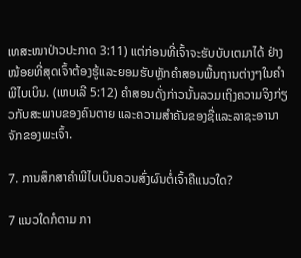ເທສະໜາປ່າວປະກາດ 3:11) ແຕ່ກ່ອນທີ່ເຈົ້າຈະຮັບບັບເຕມາໄດ້ ຢ່າງໜ້ອຍທີ່ສຸດເຈົ້າຕ້ອງຮູ້ແລະຍອມຮັບຫຼັກຄຳສອນພື້ນຖານຕ່າງໆໃນຄຳພີໄບເບິນ. (ເຫບເລີ 5:12) ຄຳສອນດັ່ງກ່າວນັ້ນລວມເຖິງຄວາມຈິງກ່ຽວກັບສະພາບຂອງຄົນຕາຍ ແລະຄວາມສຳຄັນຂອງຊື່ແລະລາຊະອານາຈັກຂອງພະເຈົ້າ.

7. ການສຶກສາຄຳພີໄບເບິນຄວນສົ່ງຜົນຕໍ່ເຈົ້າຄືແນວໃດ?

7 ແນວໃດກໍຕາມ ກາ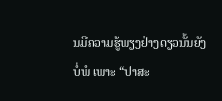ນມີຄວາມຮູ້ພຽງຢ່າງດຽວນັ້ນຍັງບໍ່ພໍ ເພາະ “ປາສະ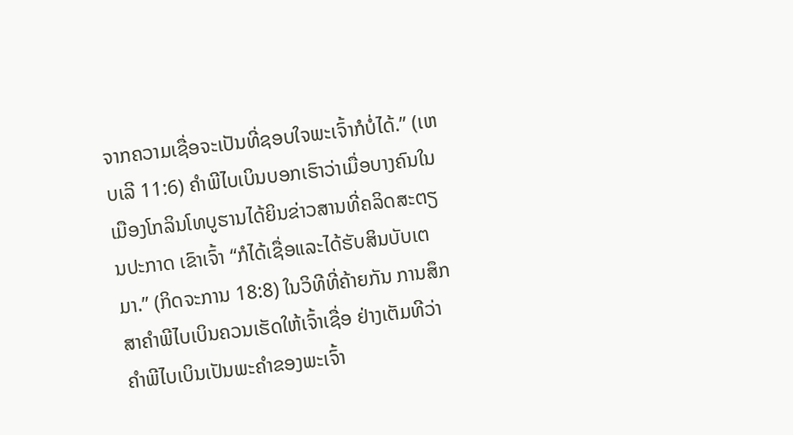ຈາກຄວາມເຊື່ອຈະເປັນທີ່ຊອບໃຈພະເຈົ້າກໍບໍ່ໄດ້.” (ເຫບເລີ 11:6) ຄຳພີໄບເບິນບອກເຮົາວ່າເມື່ອບາງຄົນໃນເມືອງໂກລິນໂທບູຮານໄດ້ຍິນຂ່າວສານທີ່ຄລິດສະຕຽນປະກາດ ເຂົາເຈົ້າ “ກໍໄດ້ເຊື່ອແລະໄດ້ຮັບສິນບັບເຕມາ.” (ກິດຈະການ 18:8) ໃນວິທີທີ່ຄ້າຍກັນ ການສຶກສາຄຳພີໄບເບິນຄວນເຮັດໃຫ້ເຈົ້າເຊື່ອ ຢ່າງເຕັມທີວ່າຄຳພີໄບເບິນເປັນພະຄຳຂອງພະເຈົ້າ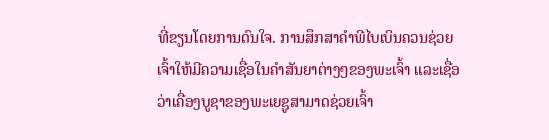ທີ່ຂຽນໂດຍການດົນໃຈ. ການສຶກສາຄຳພີໄບເບິນຄວນຊ່ວຍເຈົ້າໃຫ້ມີຄວາມເຊື່ອໃນຄຳສັນຍາຕ່າງໆຂອງພະເຈົ້າ ແລະເຊື່ອວ່າເຄື່ອງບູຊາຂອງພະເຍຊູສາມາດຊ່ວຍເຈົ້າ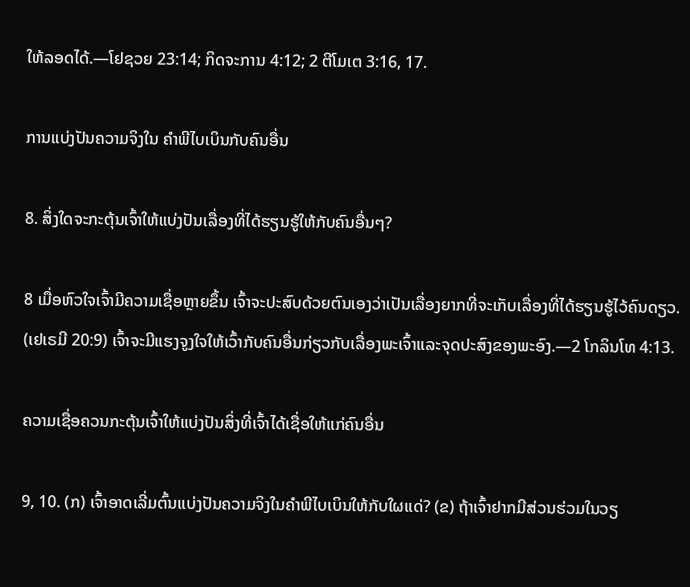ໃຫ້ລອດໄດ້.—ໂຢຊວຍ 23:14; ກິດຈະການ 4:12; 2 ຕີໂມເຕ 3:16, 17.

ການແບ່ງປັນຄວາມຈິງໃນ ຄຳພີໄບເບິນກັບຄົນອື່ນ

8. ສິ່ງໃດຈະກະຕຸ້ນເຈົ້າໃຫ້ແບ່ງປັນເລື່ອງທີ່ໄດ້ຮຽນຮູ້ໃຫ້ກັບຄົນອື່ນໆ?

8 ເມື່ອຫົວໃຈເຈົ້າມີຄວາມເຊື່ອຫຼາຍຂຶ້ນ ເຈົ້າຈະປະສົບດ້ວຍຕົນເອງວ່າເປັນເລື່ອງຍາກທີ່ຈະເກັບເລື່ອງທີ່ໄດ້ຮຽນຮູ້ໄວ້ຄົນດຽວ. (ເຢເຣມີ 20:9) ເຈົ້າຈະມີແຮງຈູງໃຈໃຫ້ເວົ້າກັບຄົນອື່ນກ່ຽວກັບເລື່ອງພະເຈົ້າແລະຈຸດປະສົງຂອງພະອົງ.—2 ໂກລິນໂທ 4:13.

ຄວາມເຊື່ອຄວນກະຕຸ້ນເຈົ້າໃຫ້ແບ່ງປັນສິ່ງທີ່ເຈົ້າໄດ້ເຊື່ອໃຫ້ແກ່ຄົນອື່ນ

9, 10. (ກ) ເຈົ້າອາດເລີ່ມຕົ້ນແບ່ງປັນຄວາມຈິງໃນຄຳພີໄບເບິນໃຫ້ກັບໃຜແດ່? (ຂ) ຖ້າເຈົ້າຢາກມີສ່ວນຮ່ວມໃນວຽ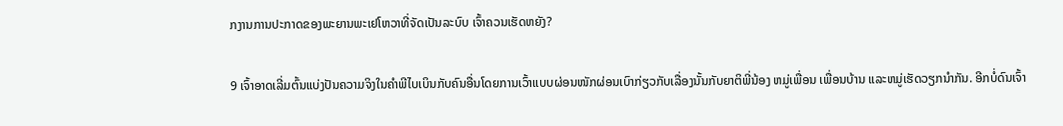ກງານການປະກາດຂອງພະຍານພະເຢໂຫວາທີ່ຈັດເປັນລະບົບ ເຈົ້າຄວນເຮັດຫຍັງ?

9 ເຈົ້າອາດເລີ່ມຕົ້ນແບ່ງປັນຄວາມຈິງໃນຄຳພີໄບເບິນກັບຄົນອື່ນໂດຍການເວົ້າແບບຜ່ອນໜັກຜ່ອນເບົາກ່ຽວກັບເລື່ອງນັ້ນກັບຍາຕິພີ່ນ້ອງ ຫມູ່ເພື່ອນ ເພື່ອນບ້ານ ແລະຫມູ່ເຮັດວຽກນຳກັນ. ອີກບໍ່ດົນເຈົ້າ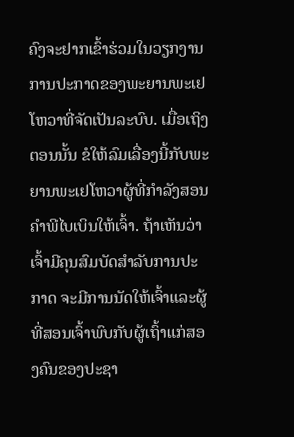ຄົງຈະຢາກເຂົ້າຮ່ວມໃນວຽກງານການປະກາດຂອງພະຍານພະເຢໂຫວາທີ່ຈັດເປັນລະບົບ. ເມື່ອເຖິງຕອນນັ້ນ ຂໍໃຫ້ລົມເລື່ອງນີ້ກັບພະຍານພະເຢໂຫວາຜູ້ທີ່ກຳລັງສອນຄຳພີໄບເບິນໃຫ້ເຈົ້າ. ຖ້າເຫັນວ່າເຈົ້າມີຄຸນສົມບັດສຳລັບການປະກາດ ຈະມີການນັດໃຫ້ເຈົ້າແລະຜູ້ທີ່ສອນເຈົ້າພົບກັບຜູ້ເຖົ້າແກ່ສອງຄົນຂອງປະຊາ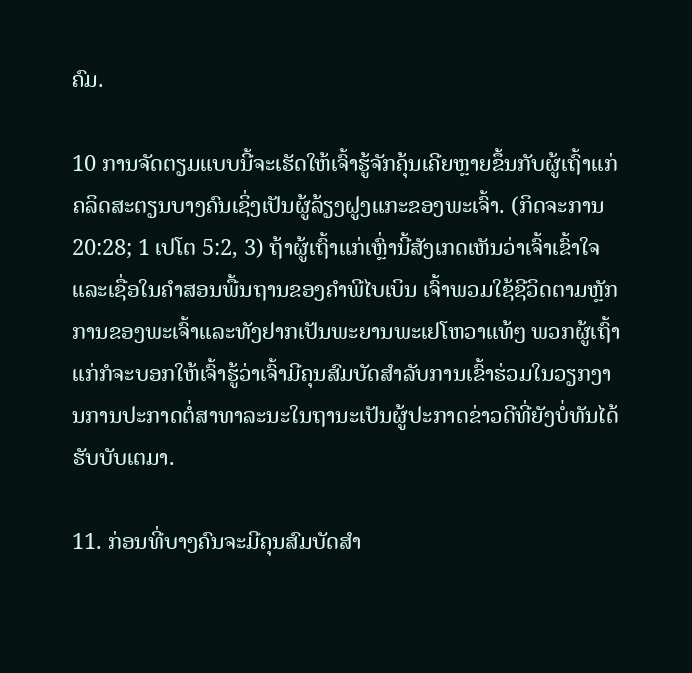ຄົມ.

10 ການຈັດຕຽມແບບນີ້ຈະເຮັດໃຫ້ເຈົ້າຮູ້ຈັກຄຸ້ນເຄີຍຫຼາຍຂຶ້ນກັບຜູ້ເຖົ້າແກ່ຄລິດສະຕຽນບາງຄົນເຊິ່ງເປັນຜູ້ລ້ຽງຝູງແກະຂອງພະເຈົ້າ. (ກິດຈະການ 20:28; 1 ເປໂຕ 5:2, 3) ຖ້າຜູ້ເຖົ້າແກ່ເຫຼົ່ານີ້ສັງເກດເຫັນວ່າເຈົ້າເຂົ້າໃຈແລະເຊື່ອໃນຄຳສອນພື້ນຖານຂອງຄຳພີໄບເບິນ ເຈົ້າພວມໃຊ້ຊີວິດຕາມຫຼັກການຂອງພະເຈົ້າແລະທັງຢາກເປັນພະຍານພະເຢໂຫວາແທ້ໆ ພວກຜູ້ເຖົ້າແກ່ກໍຈະບອກໃຫ້ເຈົ້າຮູ້ວ່າເຈົ້າມີຄຸນສົມບັດສຳລັບການເຂົ້າຮ່ວມໃນວຽກງານການປະກາດຕໍ່ສາທາລະນະໃນຖານະເປັນຜູ້ປະກາດຂ່າວດີທີ່ຍັງບໍ່ທັນໄດ້ຮັບບັບເຕມາ.

11. ກ່ອນທີ່ບາງຄົນຈະມີຄຸນສົມບັດສຳ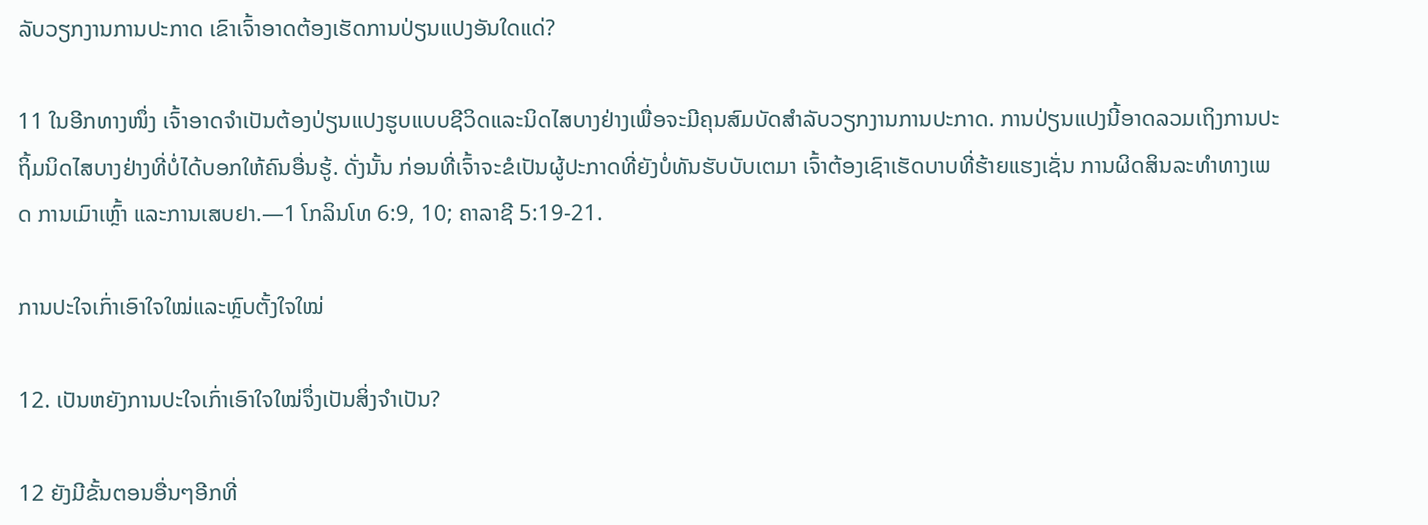ລັບວຽກງານການປະກາດ ເຂົາເຈົ້າອາດຕ້ອງເຮັດການປ່ຽນແປງອັນໃດແດ່?

11 ໃນອີກທາງໜຶ່ງ ເຈົ້າອາດຈຳເປັນຕ້ອງປ່ຽນແປງຮູບແບບຊີວິດແລະນິດໄສບາງຢ່າງເພື່ອຈະມີຄຸນສົມບັດສຳລັບວຽກງານການປະກາດ. ການປ່ຽນແປງນີ້ອາດລວມເຖິງການປະຖິ້ມນິດໄສບາງຢ່າງທີ່ບໍ່ໄດ້ບອກໃຫ້ຄົນອື່ນຮູ້. ດັ່ງນັ້ນ ກ່ອນທີ່ເຈົ້າຈະຂໍເປັນຜູ້ປະກາດທີ່ຍັງບໍ່ທັນຮັບບັບເຕມາ ເຈົ້າຕ້ອງເຊົາເຮັດບາບທີ່ຮ້າຍແຮງເຊັ່ນ ການຜິດສິນລະທຳທາງເພດ ການເມົາເຫຼົ້າ ແລະການເສບຢາ.—1 ໂກລິນໂທ 6:9, 10; ຄາລາຊີ 5:19-21.

ການປະໃຈເກົ່າເອົາໃຈໃໝ່ແລະຫຼົບຕັ້ງໃຈໃໝ່

12. ເປັນຫຍັງການປະໃຈເກົ່າເອົາໃຈໃໝ່ຈຶ່ງເປັນສິ່ງຈຳເປັນ?

12 ຍັງມີຂັ້ນຕອນອື່ນໆອີກທີ່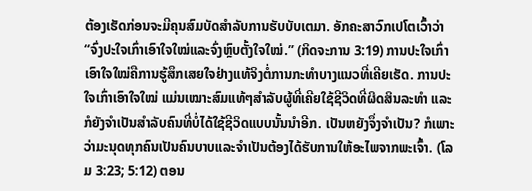ຕ້ອງເຮັດກ່ອນຈະມີຄຸນສົມບັດສຳລັບການຮັບບັບເຕມາ. ອັກຄະສາວົກເປໂຕເວົ້າວ່າ “ຈົ່ງປະໃຈເກົ່າເອົາໃຈໃໝ່ແລະຈົ່ງຫຼົບຕັ້ງໃຈໃໝ່.” (ກິດຈະການ 3:19) ການປະໃຈເກົ່າເອົາໃຈໃໝ່ຄືການຮູ້ສຶກເສຍໃຈຢ່າງແທ້ຈິງຕໍ່ການກະທຳບາງແນວທີ່ເຄີຍເຮັດ. ການປະໃຈເກົ່າເອົາໃຈໃໝ່ ແມ່ນເໝາະສົມແທ້ໆສຳລັບຜູ້ທີ່ເຄີຍໃຊ້ຊີວິດທີ່ຜິດສິນລະທຳ ແລະກໍຍັງຈຳເປັນສຳລັບຄົນທີ່ບໍ່ໄດ້ໃຊ້ຊີວິດແບບນັ້ນນຳອີກ. ເປັນຫຍັງຈຶ່ງຈຳເປັນ? ກໍເພາະວ່າມະນຸດທຸກຄົນເປັນຄົນບາບແລະຈຳເປັນຕ້ອງໄດ້ຮັບການໃຫ້ອະໄພຈາກພະເຈົ້າ. (ໂລມ 3:23; 5:12) ຕອນ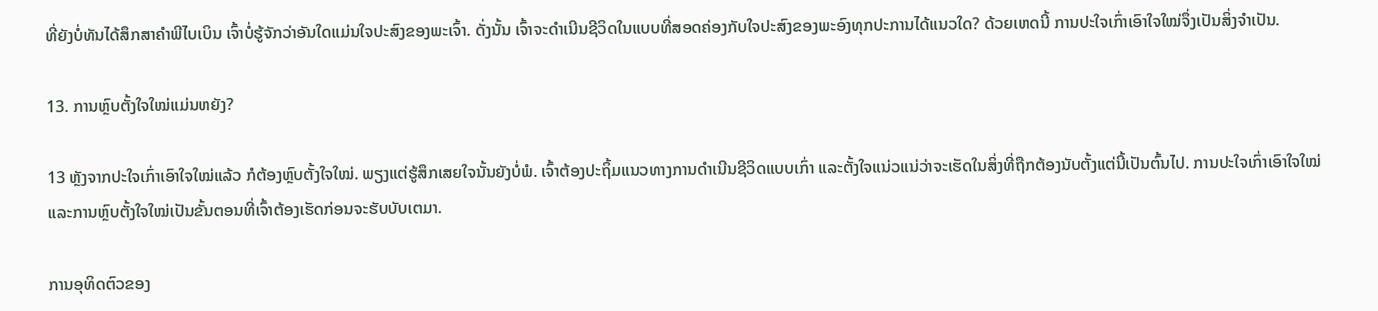ທີ່ຍັງບໍ່ທັນໄດ້ສຶກສາຄຳພີໄບເບິນ ເຈົ້າບໍ່ຮູ້ຈັກວ່າອັນໃດແມ່ນໃຈປະສົງຂອງພະເຈົ້າ. ດັ່ງນັ້ນ ເຈົ້າຈະດຳເນີນຊີວິດໃນແບບທີ່ສອດຄ່ອງກັບໃຈປະສົງຂອງພະອົງທຸກປະການໄດ້ແນວໃດ? ດ້ວຍເຫດນີ້ ການປະໃຈເກົ່າເອົາໃຈໃໝ່ຈຶ່ງເປັນສິ່ງຈຳເປັນ.

13. ການຫຼົບຕັ້ງໃຈໃໝ່ແມ່ນຫຍັງ?

13 ຫຼັງຈາກປະໃຈເກົ່າເອົາໃຈໃໝ່ແລ້ວ ກໍຕ້ອງຫຼົບຕັ້ງໃຈໃໝ່. ພຽງແຕ່ຮູ້ສຶກເສຍໃຈນັ້ນຍັງບໍ່ພໍ. ເຈົ້າຕ້ອງປະຖິ້ມແນວທາງການດຳເນີນຊີວິດແບບເກົ່າ ແລະຕັ້ງໃຈແນ່ວແນ່ວ່າຈະເຮັດໃນສິ່ງທີ່ຖືກຕ້ອງນັບຕັ້ງແຕ່ນີ້ເປັນຕົ້ນໄປ. ການປະໃຈເກົ່າເອົາໃຈໃໝ່ແລະການຫຼົບຕັ້ງໃຈໃໝ່ເປັນຂັ້ນຕອນທີ່ເຈົ້າຕ້ອງເຮັດກ່ອນຈະຮັບບັບເຕມາ.

ການອຸທິດຕົວຂອງ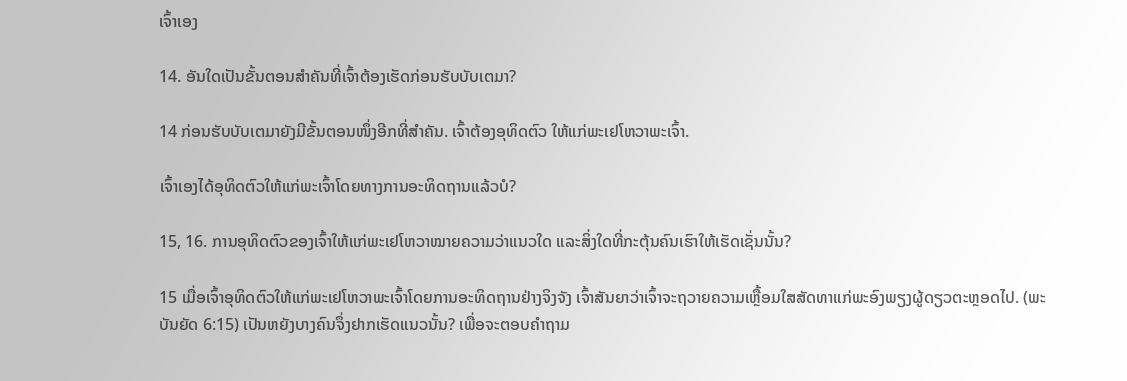ເຈົ້າເອງ

14. ອັນໃດເປັນຂັ້ນຕອນສຳຄັນທີ່ເຈົ້າຕ້ອງເຮັດກ່ອນຮັບບັບເຕມາ?

14 ກ່ອນຮັບບັບເຕມາຍັງມີຂັ້ນຕອນໜຶ່ງອີກທີ່ສຳຄັນ. ເຈົ້າຕ້ອງອຸທິດຕົວ ໃຫ້ແກ່ພະເຢໂຫວາພະເຈົ້າ.

ເຈົ້າເອງໄດ້ອຸທິດຕົວໃຫ້ແກ່ພະເຈົ້າໂດຍທາງການອະທິດຖານແລ້ວບໍ?

15, 16. ການອຸທິດຕົວຂອງເຈົ້າໃຫ້ແກ່ພະເຢໂຫວາໝາຍຄວາມວ່າແນວໃດ ແລະສິ່ງໃດທີ່ກະຕຸ້ນຄົນເຮົາໃຫ້ເຮັດເຊັ່ນນັ້ນ?

15 ເມື່ອເຈົ້າອຸທິດຕົວໃຫ້ແກ່ພະເຢໂຫວາພະເຈົ້າໂດຍການອະທິດຖານຢ່າງຈິງຈັງ ເຈົ້າສັນຍາວ່າເຈົ້າຈະຖວາຍຄວາມເຫຼື້ອມໃສສັດທາແກ່ພະອົງພຽງຜູ້ດຽວຕະຫຼອດໄປ. (ພະບັນຍັດ 6:15) ເປັນຫຍັງບາງຄົນຈຶ່ງຢາກເຮັດແນວນັ້ນ? ເພື່ອຈະຕອບຄຳຖາມ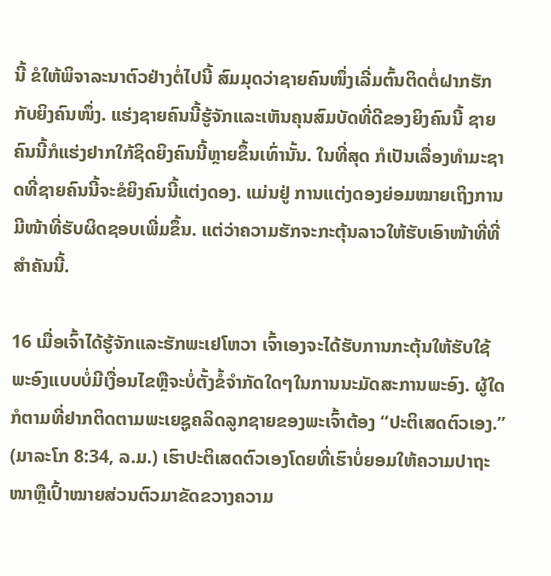ນີ້ ຂໍໃຫ້ພິຈາລະນາຕົວຢ່າງຕໍ່ໄປນີ້ ສົມມຸດວ່າຊາຍຄົນໜຶ່ງເລີ່ມຕົ້ນຕິດຕໍ່ຝາກຮັກກັບຍິງຄົນໜຶ່ງ. ແຮ່ງຊາຍຄົນນີ້ຮູ້ຈັກແລະເຫັນຄຸນສົມບັດທີ່ດີຂອງຍິງຄົນນີ້ ຊາຍຄົນນີ້ກໍແຮ່ງຢາກໃກ້ຊິດຍິງຄົນນີ້ຫຼາຍຂຶ້ນເທົ່ານັ້ນ. ໃນທີ່ສຸດ ກໍເປັນເລື່ອງທຳມະຊາດທີ່ຊາຍຄົນນີ້ຈະຂໍຍິງຄົນນີ້ແຕ່ງດອງ. ແມ່ນຢູ່ ການແຕ່ງດອງຍ່ອມໝາຍເຖິງການມີໜ້າທີ່ຮັບຜິດຊອບເພີ່ມຂຶ້ນ. ແຕ່ວ່າຄວາມຮັກຈະກະຕຸ້ນລາວໃຫ້ຮັບເອົາໜ້າທີ່ທີ່ສຳຄັນນີ້.

16 ເມື່ອເຈົ້າໄດ້ຮູ້ຈັກແລະຮັກພະເຢໂຫວາ ເຈົ້າເອງຈະໄດ້ຮັບການກະຕຸ້ນໃຫ້ຮັບໃຊ້ພະອົງແບບບໍ່ມີເງື່ອນໄຂຫຼືຈະບໍ່ຕັ້ງຂໍ້ຈຳກັດໃດໆໃນການນະມັດສະການພະອົງ. ຜູ້ໃດກໍຕາມທີ່ຢາກຕິດຕາມພະເຍຊູຄລິດລູກຊາຍຂອງພະເຈົ້າຕ້ອງ “ປະຕິເສດຕົວເອງ.” (ມາລະໂກ 8:34, ລ.ມ.) ເຮົາປະຕິເສດຕົວເອງໂດຍທີ່ເຮົາບໍ່ຍອມໃຫ້ຄວາມປາຖະໜາຫຼືເປົ້າໝາຍສ່ວນຕົວມາຂັດຂວາງຄວາມ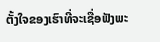ຕັ້ງໃຈຂອງເຮົາທີ່ຈະເຊື່ອຟັງພະ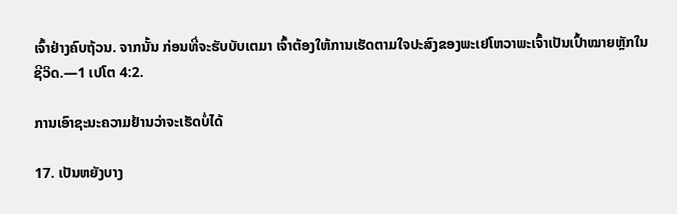ເຈົ້າຢ່າງຄົບຖ້ວນ. ຈາກນັ້ນ ກ່ອນທີ່ຈະຮັບບັບເຕມາ ເຈົ້າຕ້ອງໃຫ້ການເຮັດຕາມໃຈປະສົງຂອງພະເຢໂຫວາພະເຈົ້າເປັນເປົ້າໝາຍຫຼັກໃນຊີວິດ.—1 ເປໂຕ 4:2.

ການເອົາຊະນະຄວາມຢ້ານວ່າຈະເຮັດບໍ່ໄດ້

17. ເປັນຫຍັງບາງ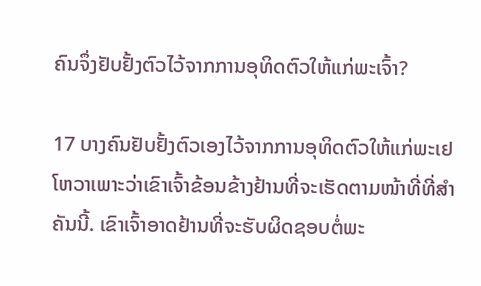ຄົນຈຶ່ງຢັບຢັ້ງຕົວໄວ້ຈາກການອຸທິດຕົວໃຫ້ແກ່ພະເຈົ້າ?

17 ບາງຄົນຢັບຢັ້ງຕົວເອງໄວ້ຈາກການອຸທິດຕົວໃຫ້ແກ່ພະເຢໂຫວາເພາະວ່າເຂົາເຈົ້າຂ້ອນຂ້າງຢ້ານທີ່ຈະເຮັດຕາມໜ້າທີ່ທີ່ສຳຄັນນີ້. ເຂົາເຈົ້າອາດຢ້ານທີ່ຈະຮັບຜິດຊອບຕໍ່ພະ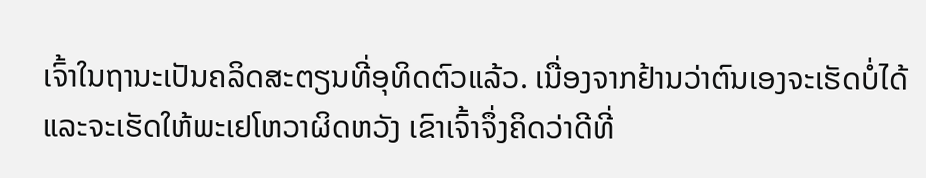ເຈົ້າໃນຖານະເປັນຄລິດສະຕຽນທີ່ອຸທິດຕົວແລ້ວ. ເນື່ອງຈາກຢ້ານວ່າຕົນເອງຈະເຮັດບໍ່ໄດ້ແລະຈະເຮັດໃຫ້ພະເຢໂຫວາຜິດຫວັງ ເຂົາເຈົ້າຈຶ່ງຄິດວ່າດີທີ່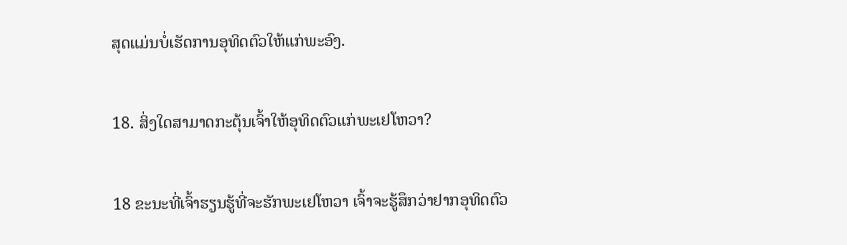ສຸດແມ່ນບໍ່ເຮັດການອຸທິດຕົວໃຫ້ແກ່ພະອົງ.

18. ສິ່ງໃດສາມາດກະຕຸ້ນເຈົ້າໃຫ້ອຸທິດຕົວແກ່ພະເຢໂຫວາ?

18 ຂະນະທີ່ເຈົ້າຮຽນຮູ້ທີ່ຈະຮັກພະເຢໂຫວາ ເຈົ້າຈະຮູ້ສຶກວ່າຢາກອຸທິດຕົວ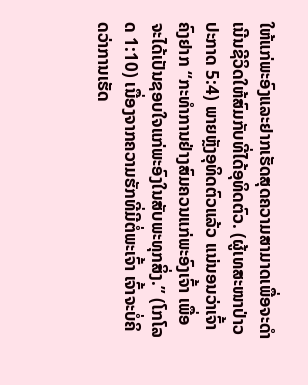ໃຫ້ແກ່ພະອົງແລະຢາກເຮັດສຸດຄວາມສາມາດເພື່ອຈະດຳເນີນຊີວິດໃຫ້ສົມກັບທີ່ໄດ້ອຸທິດຕົວ. (ຜູ້ເທສະໜາປ່າວປະກາດ 5:4) ພາຍຫຼັງອຸທິດຕົວແລ້ວ ແນ່ນອນວ່າເຈົ້າຄົງຢາກ “ກະທຳການຢ່າງສົມຄວນແກ່ພະອົງເຈົ້າ ເພື່ອຈະໄດ້ເປັນຊອບໃຈແກ່ພະອົງໃນສັບພະທຸກສິ່ງ.” (ໂກໂລດ 1:10) ເນື່ອງຈາກຄວາມຮັກທີ່ມີຕໍ່ພະເຈົ້າ ເຈົ້າຈະບໍ່ຄິດວ່າການເຮັດ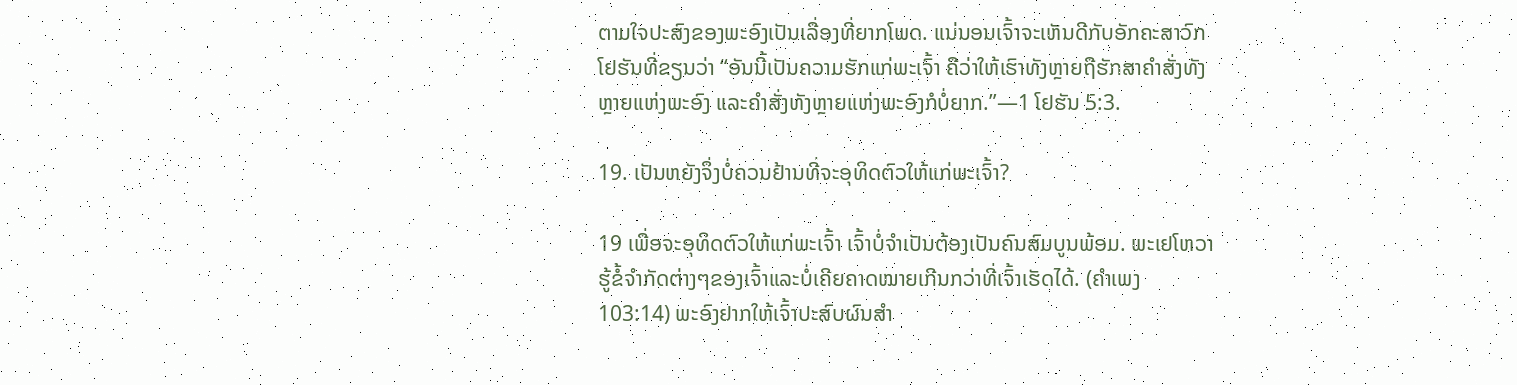ຕາມໃຈປະສົງຂອງພະອົງເປັນເລື່ອງທີ່ຍາກໂພດ. ແນ່ນອນເຈົ້າຈະເຫັນດີກັບອັກຄະສາວົກໂຢຮັນທີ່ຂຽນວ່າ “ອັນນີ້ເປັນຄວາມຮັກແກ່ພະເຈົ້າ ຄືວ່າໃຫ້ເຮົາທັງຫຼາຍຖືຮັກສາຄຳສັ່ງທັງຫຼາຍແຫ່ງພະອົງ ແລະຄຳສັ່ງທັງຫຼາຍແຫ່ງພະອົງກໍບໍ່ຍາກ.”—1 ໂຢຮັນ 5:3.

19. ເປັນຫຍັງຈຶ່ງບໍ່ຄວນຢ້ານທີ່ຈະອຸທິດຕົວໃຫ້ແກ່ພະເຈົ້າ?

19 ເພື່ອຈະອຸທິດຕົວໃຫ້ແກ່ພະເຈົ້າ ເຈົ້າບໍ່ຈຳເປັນຕ້ອງເປັນຄົນສົມບູນພ້ອມ. ພະເຢໂຫວາຮູ້ຂໍ້ຈຳກັດຕ່າງໆຂອງເຈົ້າແລະບໍ່ເຄີຍຄາດໝາຍເກີນກວ່າທີ່ເຈົ້າເຮັດໄດ້. (ຄຳເພງ 103:14) ພະອົງຢາກໃຫ້ເຈົ້າປະສົບຜົນສຳ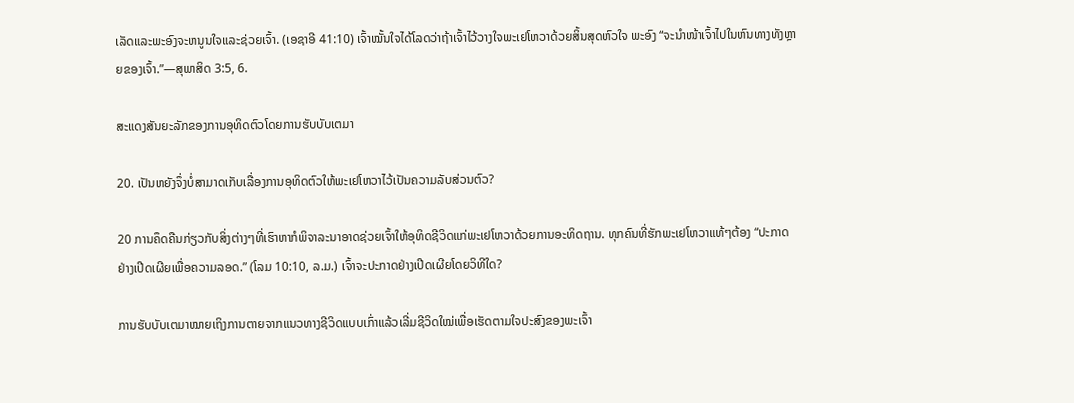ເລັດແລະພະອົງຈະຫນູນໃຈແລະຊ່ວຍເຈົ້າ. (ເອຊາອີ 41:10) ເຈົ້າໝັ້ນໃຈໄດ້ໂລດວ່າຖ້າເຈົ້າໄວ້ວາງໃຈພະເຢໂຫວາດ້ວຍສິ້ນສຸດຫົວໃຈ ພະອົງ “ຈະນຳໜ້າເຈົ້າໄປໃນຫົນທາງທັງຫຼາຍຂອງເຈົ້າ.”—ສຸພາສິດ 3:5, 6.

ສະແດງສັນຍະລັກຂອງການອຸທິດຕົວໂດຍການຮັບບັບເຕມາ

20. ເປັນຫຍັງຈຶ່ງບໍ່ສາມາດເກັບເລື່ອງການອຸທິດຕົວໃຫ້ພະເຢໂຫວາໄວ້ເປັນຄວາມລັບສ່ວນຕົວ?

20 ການຄຶດຄືນກ່ຽວກັບສິ່ງຕ່າງໆທີ່ເຮົາຫາກໍພິຈາລະນາອາດຊ່ວຍເຈົ້າໃຫ້ອຸທິດຊີວິດແກ່ພະເຢໂຫວາດ້ວຍການອະທິດຖານ. ທຸກຄົນທີ່ຮັກພະເຢໂຫວາແທ້ໆຕ້ອງ “ປະກາດຢ່າງເປີດເຜີຍເພື່ອຄວາມລອດ.” (ໂລມ 10:10, ລ.ມ.) ເຈົ້າຈະປະກາດຢ່າງເປີດເຜີຍໂດຍວິທີໃດ?

ການຮັບບັບເຕມາໝາຍເຖິງການຕາຍຈາກແນວທາງຊີວິດແບບເກົ່າແລ້ວເລີ່ມຊີວິດໃໝ່ເພື່ອເຮັດຕາມໃຈປະສົງຂອງພະເຈົ້າ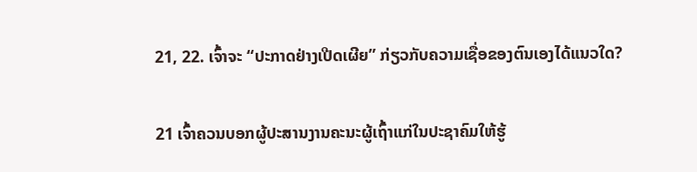21, 22. ເຈົ້າຈະ “ປະກາດຢ່າງເປີດເຜີຍ” ກ່ຽວກັບຄວາມເຊື່ອຂອງຕົນເອງໄດ້ແນວໃດ?

21 ເຈົ້າຄວນບອກຜູ້ປະສານງານຄະນະຜູ້ເຖົ້າແກ່ໃນປະຊາຄົມໃຫ້ຮູ້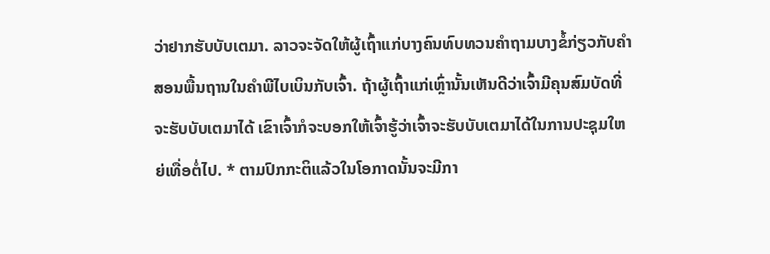ວ່າຢາກຮັບບັບເຕມາ. ລາວຈະຈັດໃຫ້ຜູ້ເຖົ້າແກ່ບາງຄົນທົບທວນຄຳຖາມບາງຂໍ້ກ່ຽວກັບຄຳສອນພື້ນຖານໃນຄຳພີໄບເບິນກັບເຈົ້າ. ຖ້າຜູ້ເຖົ້າແກ່ເຫຼົ່ານັ້ນເຫັນດີວ່າເຈົ້າມີຄຸນສົມບັດທີ່ຈະຮັບບັບເຕມາໄດ້ ເຂົາເຈົ້າກໍຈະບອກໃຫ້ເຈົ້າຮູ້ວ່າເຈົ້າຈະຮັບບັບເຕມາໄດ້ໃນການປະຊຸມໃຫຍ່ເທື່ອຕໍ່ໄປ. * ຕາມປົກກະຕິແລ້ວໃນໂອກາດນັ້ນຈະມີກາ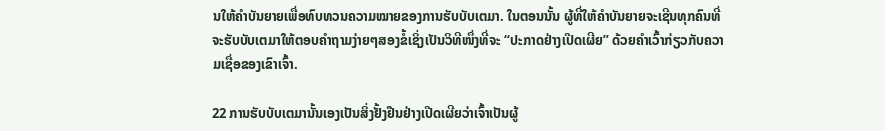ນໃຫ້ຄຳບັນຍາຍເພື່ອທົບທວນຄວາມໝາຍຂອງການຮັບບັບເຕມາ. ໃນຕອນນັ້ນ ຜູ້ທີ່ໃຫ້ຄຳບັນຍາຍຈະເຊີນທຸກຄົນທີ່ຈະຮັບບັບເຕມາໃຫ້ຕອບຄຳຖາມງ່າຍໆສອງຂໍ້ເຊິ່ງເປັນວິທີໜຶ່ງທີ່ຈະ “ປະກາດຢ່າງເປີດເຜີຍ” ດ້ວຍຄຳເວົ້າກ່ຽວກັບຄວາມເຊື່ອຂອງເຂົາເຈົ້າ.

22 ການຮັບບັບເຕມານັ້ນເອງເປັນສິ່ງຢັ້ງຢືນຢ່າງເປີດເຜີຍວ່າເຈົ້າເປັນຜູ້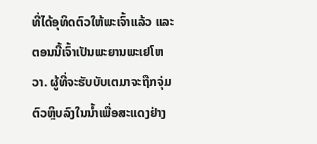ທີ່ໄດ້ອຸທິດຕົວໃຫ້ພະເຈົ້າແລ້ວ ແລະຕອນນີ້ເຈົ້າເປັນພະຍານພະເຢໂຫວາ. ຜູ້ທີ່ຈະຮັບບັບເຕມາຈະຖືກຈຸ່ມຕົວຫຼິບລົງໃນນໍ້າເພື່ອສະແດງຢ່າງ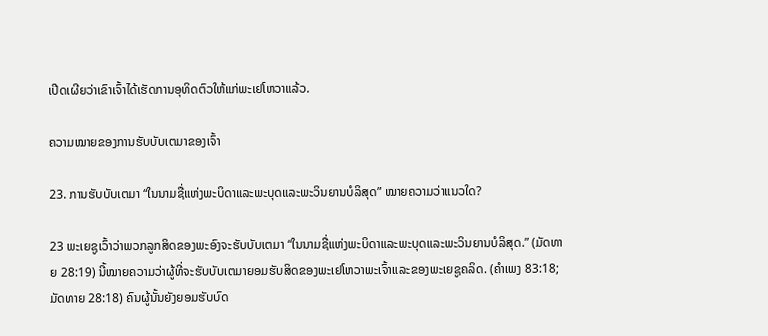ເປີດເຜີຍວ່າເຂົາເຈົ້າໄດ້ເຮັດການອຸທິດຕົວໃຫ້ແກ່ພະເຢໂຫວາແລ້ວ.

ຄວາມໝາຍຂອງການຮັບບັບເຕມາຂອງເຈົ້າ

23. ການຮັບບັບເຕມາ “ໃນນາມຊື່ແຫ່ງພະບິດາແລະພະບຸດແລະພະວິນຍານບໍລິສຸດ” ໝາຍຄວາມວ່າແນວໃດ?

23 ພະເຍຊູເວົ້າວ່າພວກລູກສິດຂອງພະອົງຈະຮັບບັບເຕມາ “ໃນນາມຊື່ແຫ່ງພະບິດາແລະພະບຸດແລະພະວິນຍານບໍລິສຸດ.” (ມັດທາຍ 28:19) ນີ້ໝາຍຄວາມວ່າຜູ້ທີ່ຈະຮັບບັບເຕມາຍອມຮັບສິດຂອງພະເຢໂຫວາພະເຈົ້າແລະຂອງພະເຍຊູຄລິດ. (ຄຳເພງ 83:18; ມັດທາຍ 28:18) ຄົນຜູ້ນັ້ນຍັງຍອມຮັບບົດ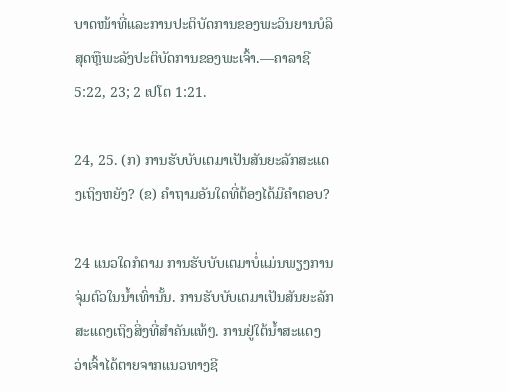ບາດໜ້າທີ່ແລະການປະຕິບັດການຂອງພະວິນຍານບໍລິສຸດຫຼືພະລັງປະຕິບັດການຂອງພະເຈົ້າ.—ຄາລາຊີ 5:22, 23; 2 ເປໂຕ 1:21.

24, 25. (ກ) ການຮັບບັບເຕມາເປັນສັນຍະລັກສະແດງເຖິງຫຍັງ? (ຂ) ຄຳຖາມອັນໃດທີ່ຕ້ອງໄດ້ມີຄຳຕອບ?

24 ແນວໃດກໍຕາມ ການຮັບບັບເຕມາບໍ່ແມ່ນພຽງການຈຸ່ມຕົວໃນນໍ້າເທົ່ານັ້ນ. ການຮັບບັບເຕມາເປັນສັນຍະລັກສະແດງເຖິງສິ່ງທີ່ສຳຄັນແທ້ໆ. ການຢູ່ໃຕ້ນໍ້າສະແດງວ່າເຈົ້າໄດ້ຕາຍຈາກແນວທາງຊີ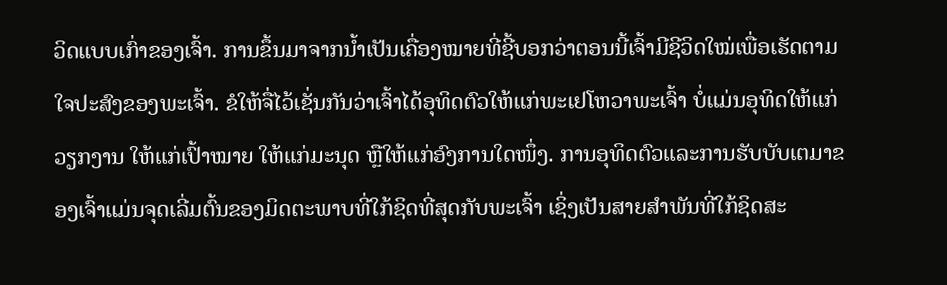ວິດແບບເກົ່າຂອງເຈົ້າ. ການຂຶ້ນມາຈາກນໍ້າເປັນເຄື່ອງໝາຍທີ່ຊີ້ບອກວ່າຕອນນີ້ເຈົ້າມີຊີວິດໃໝ່ເພື່ອເຮັດຕາມໃຈປະສົງຂອງພະເຈົ້າ. ຂໍໃຫ້ຈື່ໄວ້ເຊັ່ນກັນວ່າເຈົ້າໄດ້ອຸທິດຕົວໃຫ້ແກ່ພະເຢໂຫວາພະເຈົ້າ ບໍ່ແມ່ນອຸທິດໃຫ້ແກ່ວຽກງານ ໃຫ້ແກ່ເປົ້າໝາຍ ໃຫ້ແກ່ມະນຸດ ຫຼືໃຫ້ແກ່ອົງການໃດໜຶ່ງ. ການອຸທິດຕົວແລະການຮັບບັບເຕມາຂອງເຈົ້າແມ່ນຈຸດເລີ່ມຕົ້ນຂອງມິດຕະພາບທີ່ໃກ້ຊິດທີ່ສຸດກັບພະເຈົ້າ ເຊິ່ງເປັນສາຍສຳພັນທີ່ໃກ້ຊິດສະ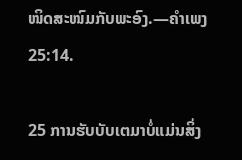ໜິດສະໜົມກັບພະອົງ.—ຄຳເພງ 25:14.

25 ການຮັບບັບເຕມາບໍ່ແມ່ນສິ່ງ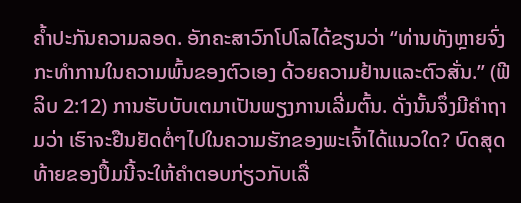ຄໍ້າປະກັນຄວາມລອດ. ອັກຄະສາວົກໂປໂລໄດ້ຂຽນວ່າ “ທ່ານທັງຫຼາຍຈົ່ງກະທຳການໃນຄວາມພົ້ນຂອງຕົວເອງ ດ້ວຍຄວາມຢ້ານແລະຕົວສັ່ນ.” (ຟີລິບ 2:12) ການຮັບບັບເຕມາເປັນພຽງການເລີ່ມຕົ້ນ. ດັ່ງນັ້ນຈຶ່ງມີຄຳຖາມວ່າ ເຮົາຈະຢືນຢັດຕໍ່ໆໄປໃນຄວາມຮັກຂອງພະເຈົ້າໄດ້ແນວໃດ? ບົດສຸດທ້າຍຂອງປຶ້ມນີ້ຈະໃຫ້ຄຳຕອບກ່ຽວກັບເລື່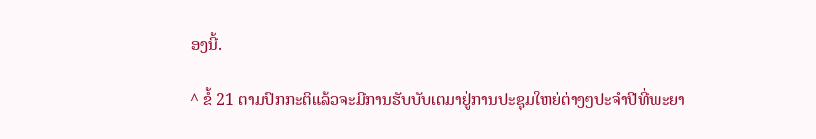ອງນີ້.

^ ຂໍ້ 21 ຕາມປົກກະຕິແລ້ວຈະມີການຮັບບັບເຕມາຢູ່ການປະຊຸມໃຫຍ່ຕ່າງໆປະຈຳປີທີ່ພະຍາ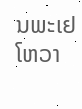ນພະເຢໂຫວາ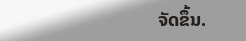ຈັດຂຶ້ນ.